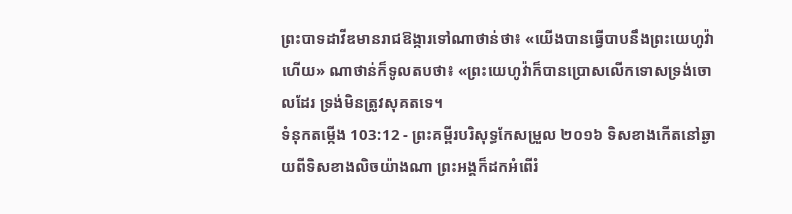ព្រះបាទដាវីឌមានរាជឱង្ការទៅណាថាន់ថា៖ «យើងបានធ្វើបាបនឹងព្រះយេហូវ៉ាហើយ» ណាថាន់ក៏ទូលតបថា៖ «ព្រះយេហូវ៉ាក៏បានប្រោសលើកទោសទ្រង់ចោលដែរ ទ្រង់មិនត្រូវសុគតទេ។
ទំនុកតម្កើង 103:12 - ព្រះគម្ពីរបរិសុទ្ធកែសម្រួល ២០១៦ ទិសខាងកើតនៅឆ្ងាយពីទិសខាងលិចយ៉ាងណា ព្រះអង្គក៏ដកអំពើរំ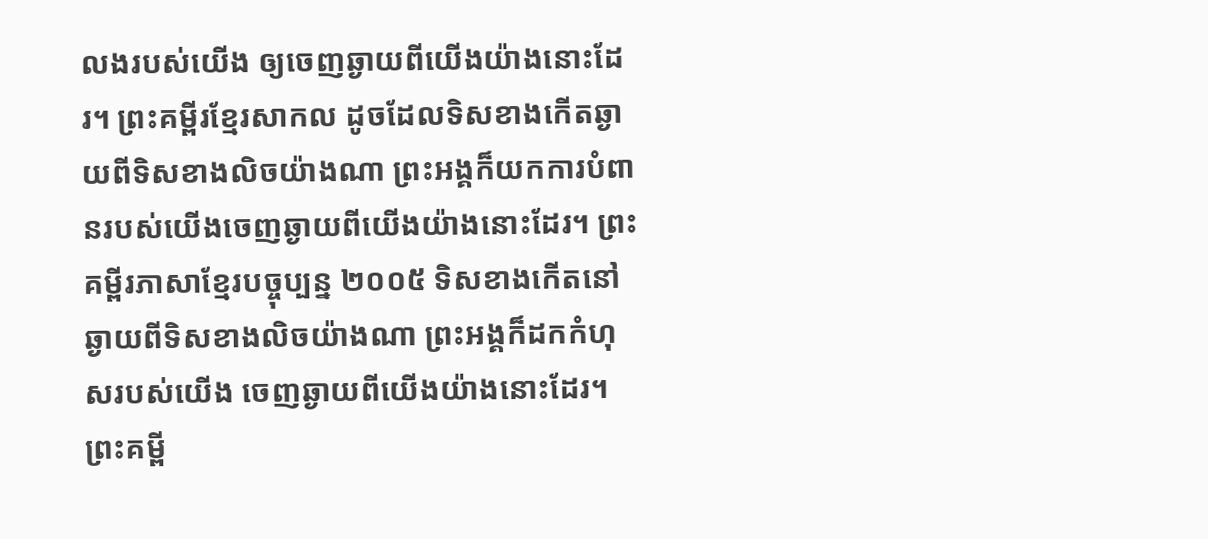លងរបស់យើង ឲ្យចេញឆ្ងាយពីយើងយ៉ាងនោះដែរ។ ព្រះគម្ពីរខ្មែរសាកល ដូចដែលទិសខាងកើតឆ្ងាយពីទិសខាងលិចយ៉ាងណា ព្រះអង្គក៏យកការបំពានរបស់យើងចេញឆ្ងាយពីយើងយ៉ាងនោះដែរ។ ព្រះគម្ពីរភាសាខ្មែរបច្ចុប្បន្ន ២០០៥ ទិសខាងកើតនៅឆ្ងាយពីទិសខាងលិចយ៉ាងណា ព្រះអង្គក៏ដកកំហុសរបស់យើង ចេញឆ្ងាយពីយើងយ៉ាងនោះដែរ។ ព្រះគម្ពី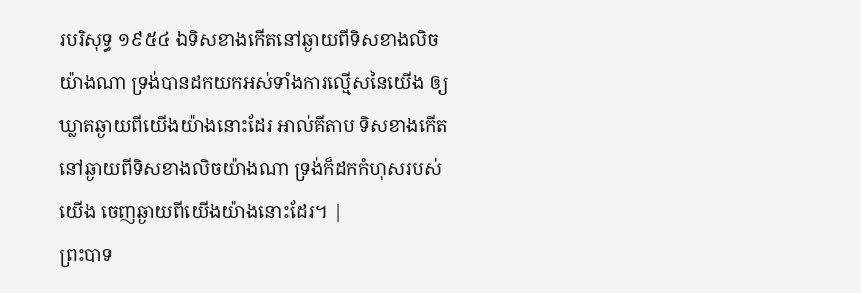របរិសុទ្ធ ១៩៥៤ ឯទិសខាងកើតនៅឆ្ងាយពីទិសខាងលិចយ៉ាងណា ទ្រង់បានដកយកអស់ទាំងការល្មើសនៃយើង ឲ្យឃ្លាតឆ្ងាយពីយើងយ៉ាងនោះដែរ អាល់គីតាប ទិសខាងកើតនៅឆ្ងាយពីទិសខាងលិចយ៉ាងណា ទ្រង់ក៏ដកកំហុសរបស់យើង ចេញឆ្ងាយពីយើងយ៉ាងនោះដែរ។ |
ព្រះបាទ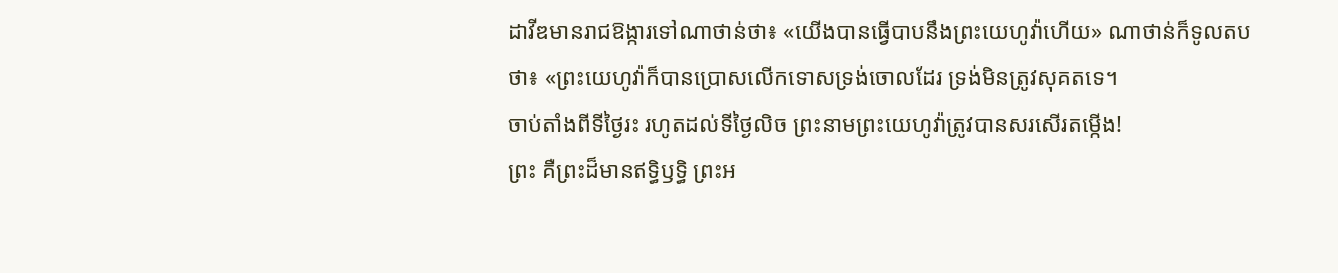ដាវីឌមានរាជឱង្ការទៅណាថាន់ថា៖ «យើងបានធ្វើបាបនឹងព្រះយេហូវ៉ាហើយ» ណាថាន់ក៏ទូលតបថា៖ «ព្រះយេហូវ៉ាក៏បានប្រោសលើកទោសទ្រង់ចោលដែរ ទ្រង់មិនត្រូវសុគតទេ។
ចាប់តាំងពីទីថ្ងៃរះ រហូតដល់ទីថ្ងៃលិច ព្រះនាមព្រះយេហូវ៉ាត្រូវបានសរសើរតម្កើង!
ព្រះ គឺព្រះដ៏មានឥទ្ធិឫទ្ធិ ព្រះអ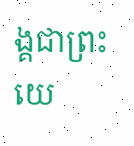ង្គជាព្រះយេ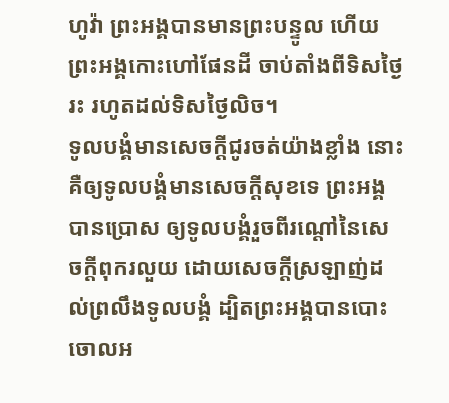ហូវ៉ា ព្រះអង្គបានមានព្រះបន្ទូល ហើយព្រះអង្គកោះហៅផែនដី ចាប់តាំងពីទិសថ្ងៃរះ រហូតដល់ទិសថ្ងៃលិច។
ទូលបង្គំមានសេចក្ដីជូរចត់យ៉ាងខ្លាំង នោះគឺឲ្យទូលបង្គំមានសេចក្ដីសុខទេ ព្រះអង្គបានប្រោស ឲ្យទូលបង្គំរួចពីរណ្តៅនៃសេចក្ដីពុករលួយ ដោយសេចក្ដីស្រឡាញ់ដល់ព្រលឹងទូលបង្គំ ដ្បិតព្រះអង្គបានបោះចោលអ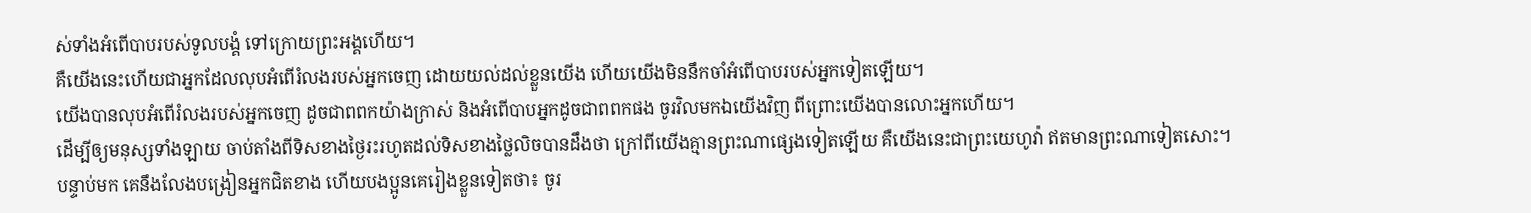ស់ទាំងអំពើបាបរបស់ទូលបង្គំ ទៅក្រោយព្រះអង្គហើយ។
គឺយើងនេះហើយជាអ្នកដែលលុបអំពើរំលងរបស់អ្នកចេញ ដោយយល់ដល់ខ្លួនយើង ហើយយើងមិននឹកចាំអំពើបាបរបស់អ្នកទៀតឡើយ។
យើងបានលុបអំពើរំលងរបស់អ្នកចេញ ដូចជាពពកយ៉ាងក្រាស់ និងអំពើបាបអ្នកដូចជាពពកផង ចូរវិលមកឯយើងវិញ ពីព្រោះយើងបានលោះអ្នកហើយ។
ដើម្បីឲ្យមនុស្សទាំងឡាយ ចាប់តាំងពីទិសខាងថ្ងៃរះរហូតដល់ទិសខាងថ្លៃលិចបានដឹងថា ក្រៅពីយើងគ្មានព្រះណាផ្សេងទៀតឡើយ គឺយើងនេះជាព្រះយេហូវ៉ា ឥតមានព្រះណាទៀតសោះ។
បន្ទាប់មក គេនឹងលែងបង្រៀនអ្នកជិតខាង ហើយបងប្អូនគេរៀងខ្លួនទៀតថា៖ ចូរ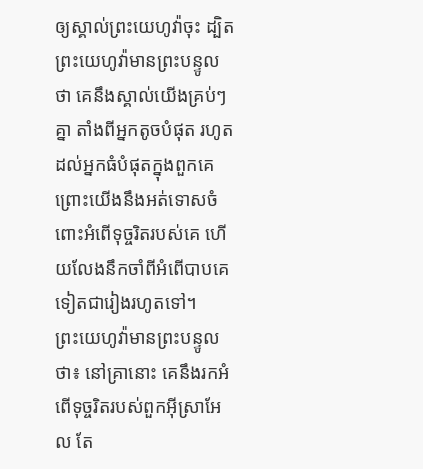ឲ្យស្គាល់ព្រះយេហូវ៉ាចុះ ដ្បិតព្រះយេហូវ៉ាមានព្រះបន្ទូលថា គេនឹងស្គាល់យើងគ្រប់ៗគ្នា តាំងពីអ្នកតូចបំផុត រហូតដល់អ្នកធំបំផុតក្នុងពួកគេ ព្រោះយើងនឹងអត់ទោសចំពោះអំពើទុច្ចរិតរបស់គេ ហើយលែងនឹកចាំពីអំពើបាបគេទៀតជារៀងរហូតទៅ។
ព្រះយេហូវ៉ាមានព្រះបន្ទូលថា៖ នៅគ្រានោះ គេនឹងរកអំពើទុច្ចរិតរបស់ពួកអ៊ីស្រាអែល តែ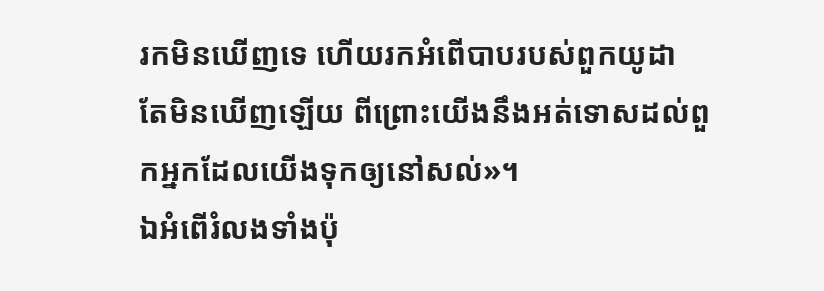រកមិនឃើញទេ ហើយរកអំពើបាបរបស់ពួកយូដា តែមិនឃើញឡើយ ពីព្រោះយើងនឹងអត់ទោសដល់ពួកអ្នកដែលយើងទុកឲ្យនៅសល់»។
ឯអំពើរំលងទាំងប៉ុ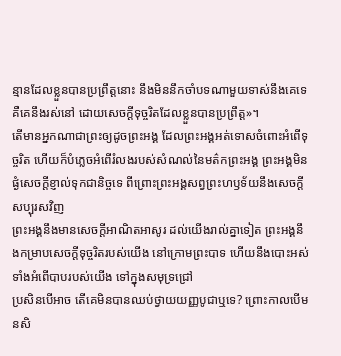ន្មានដែលខ្លួនបានប្រព្រឹត្តនោះ នឹងមិននឹកចាំបទណាមួយទាស់នឹងគេទេ គឺគេនឹងរស់នៅ ដោយសេចក្ដីទុច្ចរិតដែលខ្លួនបានប្រព្រឹត្ត»។
តើមានអ្នកណាជាព្រះឲ្យដូចព្រះអង្គ ដែលព្រះអង្គអត់ទោសចំពោះអំពើទុច្ចរិត ហើយក៏បំភ្លេចអំពើរំលងរបស់សំណល់នៃមត៌កព្រះអង្គ ព្រះអង្គមិនផ្ងំសេចក្ដីខ្ញាល់ទុកជានិច្ចទេ ពីព្រោះព្រះអង្គសព្វព្រះហឫទ័យនឹងសេចក្ដីសប្បុរសវិញ
ព្រះអង្គនឹងមានសេចក្ដីអាណិតអាសូរ ដល់យើងរាល់គ្នាទៀត ព្រះអង្គនឹងកម្រាបសេចក្ដីទុច្ចរិតរបស់យើង នៅក្រោមព្រះបាទ ហើយនឹងបោះអស់ទាំងអំពើបាបរបស់យើង ទៅក្នុងសមុទ្រជ្រៅ
ប្រសិនបើអាច តើគេមិនបានឈប់ថ្វាយយញ្ញបូជាឬទេ? ព្រោះកាលបើមនសិ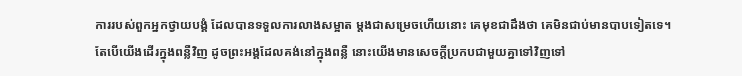ការរបស់ពួកអ្នកថ្វាយបង្គំ ដែលបានទទួលការលាងសម្អាត ម្តងជាសម្រេចហើយនោះ គេមុខជាដឹងថា គេមិនជាប់មានបាបទៀតទេ។
តែបើយើងដើរក្នុងពន្លឺវិញ ដូចព្រះអង្គដែលគង់នៅក្នុងពន្លឺ នោះយើងមានសេចក្ដីប្រកបជាមួយគ្នាទៅវិញទៅ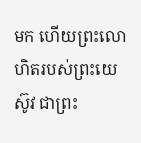មក ហើយព្រះលោហិតរបស់ព្រះយេស៊ូវ ជាព្រះ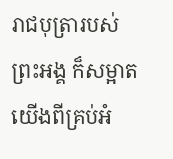រាជបុត្រារបស់ព្រះអង្គ ក៏សម្អាតយើងពីគ្រប់អំ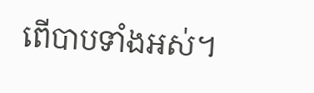ពើបាបទាំងអស់។